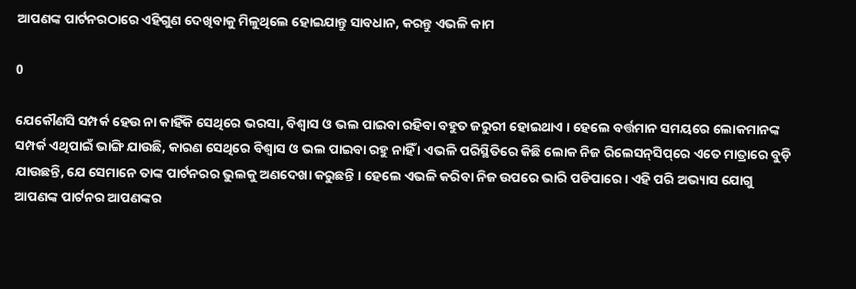ଆପଣଙ୍କ ପାର୍ଟନରଠାରେ ଏହିଗୁଣ ଦେଖିବାକୁ ମିଳୁଥିଲେ ହୋଇଯାନ୍ତୁ ସାବଧାନ, କରନ୍ତୁ ଏଭଳି କାମ

0

ଯେକୌଣସି ସମ୍ପର୍କ ହେଉ ନା କାହିଁକି ସେଥିରେ ଭରସା, ବିଶ୍ୱାସ ଓ ଭଲ ପାଇବା ରହିବା ବହୁତ ଜରୁରୀ ହୋଇଥାଏ । ହେଲେ ବର୍ତ୍ତମାନ ସମୟରେ ଲୋକମାନଙ୍କ ସମ୍ପର୍କ ଏଥିପାଇଁ ଭାଙ୍ଗି ଯାଉଛି, କାରଣ ସେଥିରେ ବିଶ୍ୱାସ ଓ ଭଲ ପାଇବା ରହୁ ନାହିଁ । ଏଭଳି ପରିସ୍ଥିତିରେ କିଛି ଲୋକ ନିଜ ରିଲେସନ୍‌ସିପ୍‌ରେ ଏତେ ମାତ୍ରାରେ ବୁଡ଼ି ଯାଉଛନ୍ତି, ଯେ ସେମାନେ ତାଙ୍କ ପାର୍ଟନରର ଭୁଲକୁ ଅଣଦେଖା କରୁଛନ୍ତି । ହେଲେ ଏଭଳି କରିବା ନିଜ ଉପରେ ଭାରି ପଡିପାରେ । ଏହି ପରି ଅଭ୍ୟାସ ଯୋଗୁ ଆପଣଙ୍କ ପାର୍ଟନର ଆପଣଙ୍କର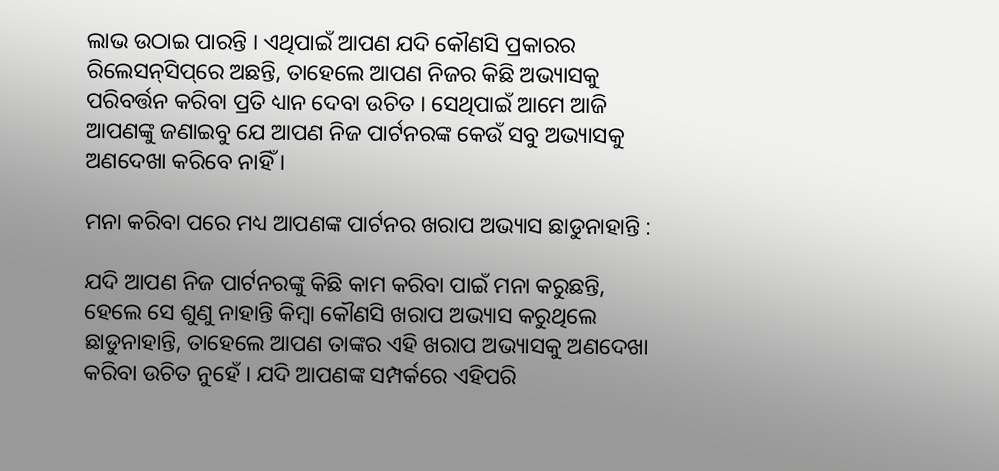ଲାଭ ଉଠାଇ ପାରନ୍ତି । ଏଥିପାଇଁ ଆପଣ ଯଦି କୌଣସି ପ୍ରକାରର ରିଲେସନ୍‌ସିପ୍‌ରେ ଅଛନ୍ତି, ତାହେଲେ ଆପଣ ନିଜର କିଛି ଅଭ୍ୟାସକୁ ପରିବର୍ତ୍ତନ କରିବା ପ୍ରତି ଧ୍ୟାନ ଦେବା ଉଚିତ । ସେଥିପାଇଁ ଆମେ ଆଜି ଆପଣଙ୍କୁ ଜଣାଇବୁ ଯେ ଆପଣ ନିଜ ପାର୍ଟନରଙ୍କ କେଉଁ ସବୁ ଅଭ୍ୟାସକୁ ଅଣଦେଖା କରିବେ ନାହିଁ ।

ମନା କରିବା ପରେ ମଧ୍ୟ ଆପଣଙ୍କ ପାର୍ଟନର ଖରାପ ଅଭ୍ୟାସ ଛାଡୁନାହାନ୍ତି :

ଯଦି ଆପଣ ନିଜ ପାର୍ଟନରଙ୍କୁ କିଛି କାମ କରିବା ପାଇଁ ମନା କରୁଛନ୍ତି, ହେଲେ ସେ ଶୁଣୁ ନାହାନ୍ତି କିମ୍ବା କୌଣସି ଖରାପ ଅଭ୍ୟାସ କରୁଥିଲେ ଛାଡୁନାହାନ୍ତି, ତାହେଲେ ଆପଣ ତାଙ୍କର ଏହି ଖରାପ ଅଭ୍ୟାସକୁ ଅଣଦେଖା କରିବା ଉଚିତ ନୁହେଁ । ଯଦି ଆପଣଙ୍କ ସମ୍ପର୍କରେ ଏହିପରି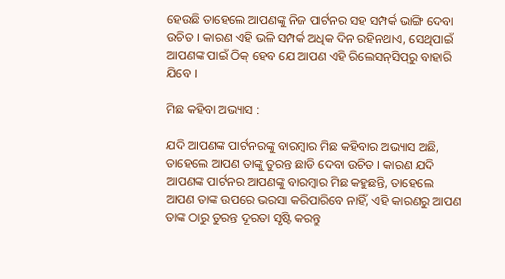ହେଉଛି ତାହେଲେ ଆପଣଙ୍କୁ ନିଜ ପାର୍ଟନର ସହ ସମ୍ପର୍କ ଭାଙ୍ଗି ଦେବା ଉଚିତ । କାରଣ ଏହି ଭଳି ସମ୍ପର୍କ ଅଧିକ ଦିନ ରହିନଥାଏ, ସେଥିପାଇଁ ଆପଣଙ୍କ ପାଇଁ ଠିକ୍‌ ହେବ ଯେ ଆପଣ ଏହି ରିଲେସନ୍‌ସିପ୍‌ରୁ ବାହାରି ଯିବେ ।

ମିଛ କହିବା ଅଭ୍ୟାସ :

ଯଦି ଆପଣଙ୍କ ପାର୍ଟନରଙ୍କୁ ବାରମ୍ବାର ମିଛ କହିବାର ଅଭ୍ୟାସ ଅଛି, ତାହେଲେ ଆପଣ ତାଙ୍କୁ ତୁରନ୍ତ ଛାଡି ଦେବା ଉଚିତ । କାରଣ ଯଦି ଆପଣଙ୍କ ପାର୍ଟନର ଆପଣଙ୍କୁ ବାରମ୍ବାର ମିଛ କହୁଛନ୍ତି, ତାହେଲେ ଆପଣ ତାଙ୍କ ଉପରେ ଭରସା କରିପାରିବେ ନାହିଁ, ଏହି କାରଣରୁ ଆପଣ ତାଙ୍କ ଠାରୁ ତୁରନ୍ତ ଦୂରତା ସୃଷ୍ଟି କରନ୍ତୁ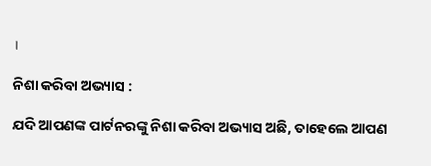।

ନିଶା କରିବା ଅଭ୍ୟାସ :

ଯଦି ଆପଣଙ୍କ ପାର୍ଟନରଙ୍କୁ ନିଶା କରିବା ଅଭ୍ୟାସ ଅଛି, ତାହେଲେ ଆପଣ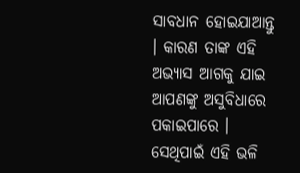ସାବଧାନ ହୋଇଯାଆନ୍ତୁ । କାରଣ ତାଙ୍କ ଏହି ଅଭ୍ୟାସ ଆଗକୁ ଯାଇ ଆପଣଙ୍କୁ ଅସୁବିଧାରେ ପକାଇପାରେ । ସେଥିପାଇଁ ଏହି ଭଳି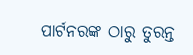ପାର୍ଟନରଙ୍କ ଠାରୁ ତୁରନ୍ତ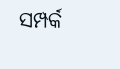ସମ୍ପର୍କ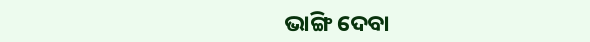ଭାଙ୍ଗି ଦେବା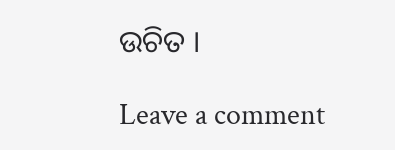ଉଚିତ ।

Leave a comment